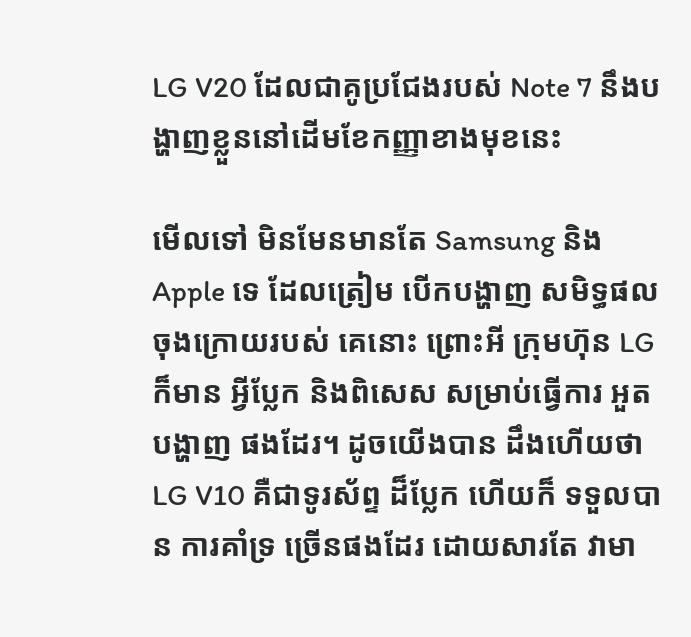LG V20 ដែលជាគូប្រជែងរបស់ Note 7 នឹងបង្ហាញខ្លួននៅដើមខែកញ្ញាខាងមុខនេះ

មើលទៅ មិនមែនមានតែ Samsung និង Apple ទេ ដែលត្រៀម បើកបង្ហាញ សមិទ្ធផល ចុងក្រោយរបស់ គេនោះ ព្រោះអី ក្រុមហ៊ុន LG ក៏មាន អ្វីប្លែក និងពិសេស សម្រាប់ធ្វើការ អួតបង្ហាញ ផងដែរ។ ដូចយើងបាន ដឹងហើយថា LG V10 គឺជាទូរស័ព្ទ ដ៏ប្លែក ហើយក៏ ទទួលបាន ការគាំទ្រ ច្រើនផងដែរ ដោយសារតែ វាមា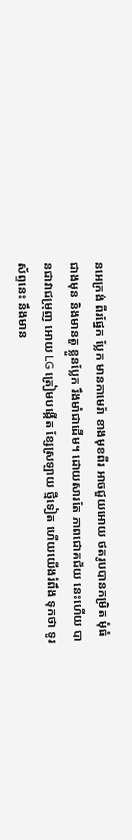នអេក្រង់ ពីរផ្នែក ប្លែក មានកាមេរ៉ា ខាងមុខពីរ អាចជួយអោយ ថតរូបបានកម្រិត មុំធំជាងមុន និងមានតួ ខ្លួនប្លែក រឹងមាំជាដើម។ ដោយសារតែ ភាពជោគជ័យ នេះហើយ បានជាវាជម្រុញ អោយ LG ត្រៀមបង្កើត ខ្សែស្រឡាយ ថ្មីទៀត ហើយយើងរំពឹង ទុកថា ទូរស័ព្ទនេះ នឹងមាន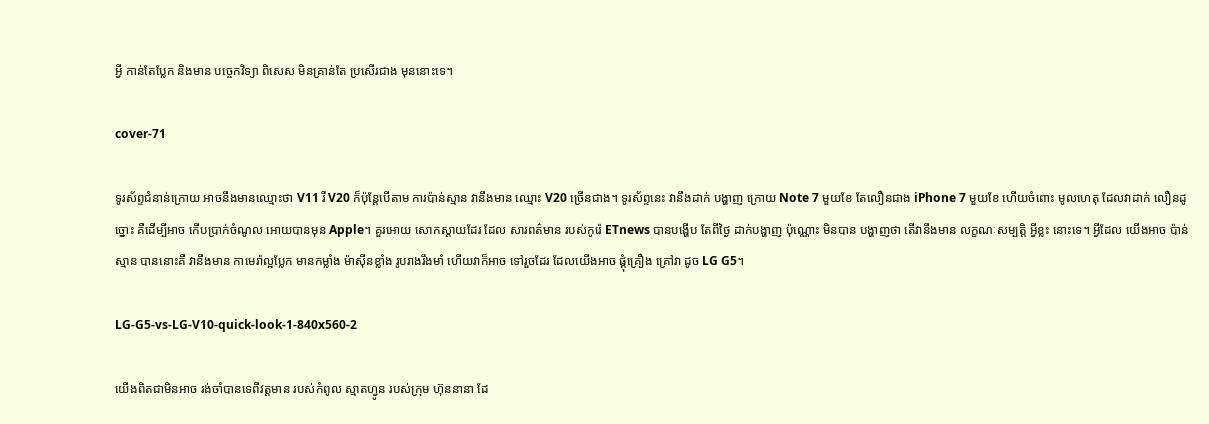អ្វី កាន់តែប្លែក និងមាន បច្ចេកវិទ្យា ពិសេស មិនគ្រាន់តែ ប្រសើរជាង មុននោះទេ។

cover-71

ទូរស័ព្ទជំនាន់ក្រោយ អាចនឹងមានឈ្មោះថា V11 រឺ V20 ក៏ប៉ុន្តែបើតាម ការប៉ាន់ស្មាន វានឹងមាន ឈ្មោះ V20 ច្រើនជាង។ ទូរស័ព្ទនេះ វានឹងដាក់ បង្ហាញ ក្រោយ Note 7 មួយខែ តែលឿនជាង iPhone 7 មួយខែ ហើយចំពោះ មូលហេតុ ដែលវាដាក់ លឿនដូច្នោះ គឺដើម្បីអាច កើបប្រាក់ចំណូល អោយបានមុន Apple។ គួរអោយ សោកស្តាយដែរ ដែល សារពត៌មាន របស់កូរ៉េ ETnews បានបង្ហើប តែពីថ្ងៃ ដាក់បង្ហាញ ប៉ុណ្ណោះ មិនបាន បង្ហាញថា តើវានឹងមាន លក្ខណៈសម្បត្តិ អ្វីខ្លះ នោះទេ។ អ្វីដែល យើងអាច ប៉ាន់ស្មាន បាននោះគឺ វានឹងមាន កាមេរ៉ាល្អប្លែក មានកម្លាំង ម៉ាស៊ីនខ្លាំង រូបរាងរឹងមាំ ហើយវាក៏អាច ទៅរួចដែរ ដែលយើងអាច ផ្គុំគ្រឿង គ្រៅវា ដូច LG G5។

LG-G5-vs-LG-V10-quick-look-1-840x560-2

យើងពិតជាមិនអាច រង់ចាំបានទេពីវត្តមាន របស់កំពូល ស្មាតហ្វូន របស់ក្រុម ហ៊ុននានា ដែ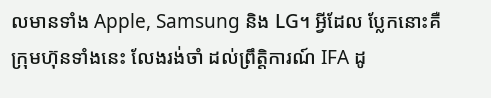លមានទាំង Apple, Samsung និង LG។ អ្វីដែល ប្លែកនោះគឺ ក្រុមហ៊ុនទាំងនេះ លែងរង់ចាំ ដល់ព្រឹត្តិការណ៍ IFA ដូ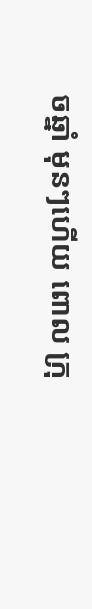ចឆ្នាំ មុនៗហើយ ពោល ក្រុ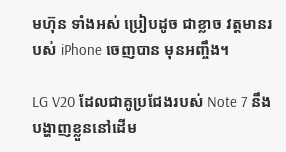មហ៊ុន ទាំងអស់ ប្រៀបដូច ជាខ្លាច វត្តមានរបស់ iPhone ចេញបាន មុនអញ្ចឹង។

LG V20 ដែលជាគូប្រជែងរបស់ Note 7 នឹងបង្ហាញខ្លួននៅដើម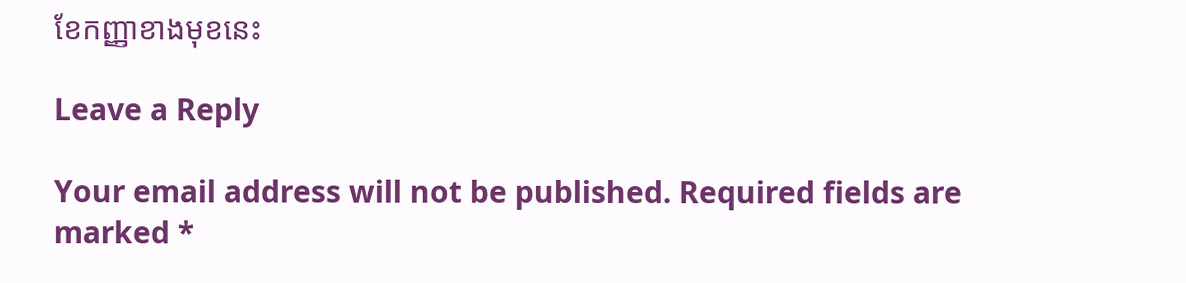ខែកញ្ញាខាងមុខនេះ

Leave a Reply

Your email address will not be published. Required fields are marked *